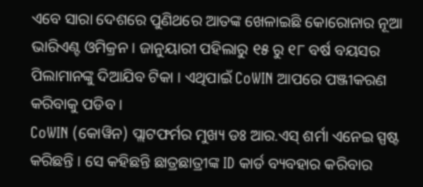ଏବେ ସାରା ଦେଶରେ ପୁଣିଥରେ ଆତଙ୍କ ଖେଳାଇଛି କୋରୋନାର ନୂଆ ଭାରିଏଣ୍ଟ ଓମିକ୍ରନ । ଜାନୁୟାରୀ ପହିଲାରୁ ୧୫ ରୁ ୧୮ ବର୍ଷ ବୟସର ପିଲାମାନଙ୍କୁ ଦିଆଯିବ ଟିକା । ଏଥିପାଇଁ CoWIN ଆପରେ ପଞ୍ଜୀକରଣ କରିବାକୁ ପଡିବ ।
CoWIN (କୋୱିନ) ପ୍ଲାଟଫର୍ମର ମୁଖ୍ୟ ଡଃ ଆର.ଏସ୍ ଶର୍ମା ଏନେଇ ସ୍ପଷ୍ଟ କରିଛନ୍ତି । ସେ କହିଛନ୍ତି ଛାତ୍ରଛାତ୍ରୀଙ୍କ ID କାର୍ଡ ବ୍ୟବହାର କରିବାର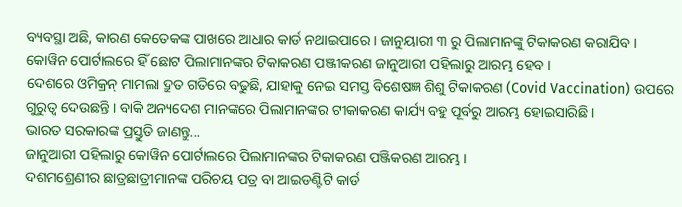ବ୍ୟବସ୍ଥା ଅଛି, କାରଣ କେତେକଙ୍କ ପାଖରେ ଆଧାର କାର୍ଡ ନଥାଇପାରେ । ଜାନୁୟାରୀ ୩ ରୁ ପିଲାମାନଙ୍କୁ ଟିକାକରଣ କରାଯିବ ।
କୋୱିନ ପୋର୍ଟାଲରେ ହିଁ ଛୋଟ ପିଲାମାନଙ୍କର ଟିକାକରଣ ପଞ୍ଜୀକରଣ ଜାନୁଆରୀ ପହିଲାରୁ ଆରମ୍ଭ ହେବ ।
ଦେଶରେ ଓମିକ୍ରନ୍ ମାମଲା ଦ୍ରୁତ ଗତିରେ ବଢୁଛି, ଯାହାକୁ ନେଇ ସମସ୍ତ ବିଶେଷଜ୍ଞ ଶିଶୁ ଟିକାକରଣ (Covid Vaccination) ଉପରେ ଗୁରୁତ୍ୱ ଦେଉଛନ୍ତି । ବାକି ଅନ୍ୟଦେଶ ମାନଙ୍କରେ ପିଲାମାନଙ୍କର ଟୀକାକରଣ କାର୍ଯ୍ୟ ବହୁ ପୂର୍ବରୁ ଆରମ୍ଭ ହୋଇସାରିଛି ।
ଭାରତ ସରକାରଙ୍କ ପ୍ରସ୍ତୁତି ଜାଣନ୍ତୁ...
ଜାନୁଆରୀ ପହିଲାରୁ କୋୱିନ ପୋର୍ଟାଲରେ ପିଲାମାନଙ୍କର ଟିକାକରଣ ପଞ୍ଜିକରଣ ଆରମ୍ଭ ।
ଦଶମଶ୍ରେଣୀର ଛାତ୍ରଛାତ୍ରୀମାନଙ୍କ ପରିଚୟ ପତ୍ର ବା ଆଇଡଣ୍ଟିଟି କାର୍ଡ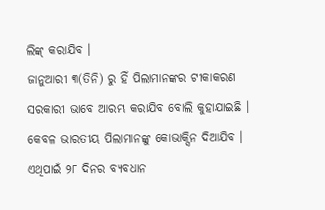ଲିଙ୍କ୍ କରାଯିବ ।
ଜାନୁଆରୀ ୩(ତିନି) ରୁ ହିଁ ପିଲାମାନଙ୍କର ଟୀକାକରଣ ସରକାରୀ ଭାବେ ଆରମ୍ଭ କରାଯିବ ବୋଲି କୁହାଯାଇଛି ।
କେବଳ ଭାରତୀୟ ପିଲାମାନଙ୍କୁ କୋଭାକ୍ସିନ ଦିଆଯିବ ।
ଏଥିପାଇଁ ୨୮ ଦିନର ବ୍ୟବଧାନ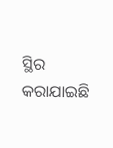ସ୍ଥିର କରାଯାଇଛି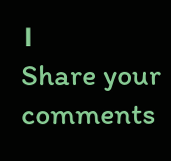।
Share your comments